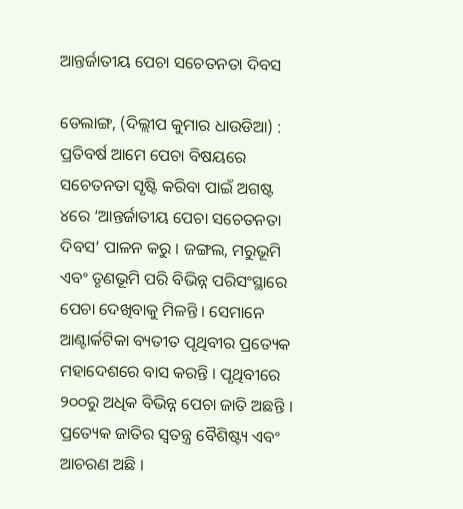ଆନ୍ତର୍ଜାତୀୟ ପେଚା ସଚେତନତା ଦିବସ

ଡେଲାଙ୍ଗ, (ଦିଲ୍ଲୀପ କୁମାର ଧାଉଡିଆ) : ପ୍ରତିବର୍ଷ ଆମେ ପେଚା ବିଷୟରେ ସଚେତନତା ସୃଷ୍ଟି କରିବା ପାଇଁ ଅଗଷ୍ଟ ୪ରେ ‘ଆନ୍ତର୍ଜାତୀୟ ପେଚା ସଚେତନତା ଦିବସ’ ପାଳନ କରୁ । ଜଙ୍ଗଲ, ମରୁଭୂମି ଏବଂ ତୃଣଭୂମି ପରି ବିଭିନ୍ନ ପରିସଂସ୍ଥାରେ ପେଚା ଦେଖିବାକୁ ମିଳନ୍ତି । ସେମାନେ ଆଣ୍ଟାର୍କଟିକା ବ୍ୟତୀତ ପୃଥିବୀର ପ୍ରତ୍ୟେକ ମହାଦେଶରେ ବାସ କରନ୍ତି । ପୃଥିବୀରେ ୨୦୦ରୁ ଅଧିକ ବିଭିନ୍ନ ପେଚା ଜାତି ଅଛନ୍ତି । ପ୍ରତ୍ୟେକ ଜାତିର ସ୍ୱତନ୍ତ୍ର ବୈଶିଷ୍ଟ୍ୟ ଏବଂ ଆଚରଣ ଅଛି ।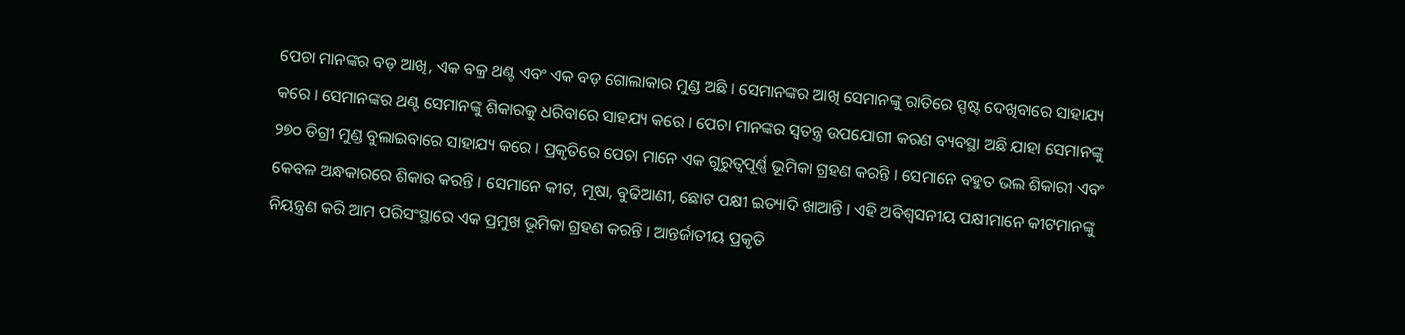ପେଚା ମାନଙ୍କର ବଡ଼ ଆଖି, ଏକ ବକ୍ର ଥଣ୍ଟ ଏବଂ ଏକ ବଡ଼ ଗୋଲାକାର ମୁଣ୍ଡ ଅଛି । ସେମାନଙ୍କର ଆଖି ସେମାନଙ୍କୁ ରାତିରେ ସ୍ପଷ୍ଟ ଦେଖିବାରେ ସାହାଯ୍ୟ କରେ । ସେମାନଙ୍କର ଥଣ୍ଟ ସେମାନଙ୍କୁ ଶିକାରକୁ ଧରିବାରେ ସାହଯ୍ୟ କରେ । ପେଚା ମାନଙ୍କର ସ୍ୱତନ୍ତ୍ର ଉପଯୋଗୀ କରଣ ବ୍ୟବସ୍ଥା ଅଛି ଯାହା ସେମାନଙ୍କୁ ୨୭୦ ଡିଗ୍ରୀ ମୁଣ୍ଡ ବୁଲାଇବାରେ ସାହାଯ୍ୟ କରେ । ପ୍ରକୃତିରେ ପେଚା ମାନେ ଏକ ଗୁରୁତ୍ୱପୂର୍ଣ୍ଣ ଭୂମିକା ଗ୍ରହଣ କରନ୍ତି । ସେମାନେ ବହୁତ ଭଲ ଶିକାରୀ ଏବଂ କେବଳ ଅନ୍ଧକାରରେ ଶିକାର କରନ୍ତି । ସେମାନେ କୀଟ, ମୂଷା, ବୁଢିଆଣୀ, ଛୋଟ ପକ୍ଷୀ ଇତ୍ୟାଦି ଖାଆନ୍ତି । ଏହି ଅବିଶ୍ୱସନୀୟ ପକ୍ଷୀମାନେ କୀଟମାନଙ୍କୁ ନିୟନ୍ତ୍ରଣ କରି ଆମ ପରିସଂସ୍ଥାରେ ଏକ ପ୍ରମୁଖ ଭୂମିକା ଗ୍ରହଣ କରନ୍ତି । ଆନ୍ତର୍ଜାତୀୟ ପ୍ରକୃତି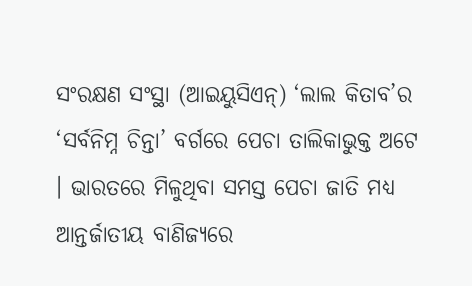ସଂରକ୍ଷଣ ସଂସ୍ଥା (ଆଇୟୁସିଏନ୍‌) ‘ଲାଲ କିତାବ’ର ‘ସର୍ବନିମ୍ନ ଚିନ୍ତା’ ବର୍ଗରେ ପେଚା ତାଲିକାଭୁକ୍ତ ଅଟେ । ଭାରତରେ ମିଳୁଥିବା ସମସ୍ତ ପେଚା ଜାତି ମଧ୍ୟ ଆନ୍ତର୍ଜାତୀୟ ବାଣିଜ୍ୟରେ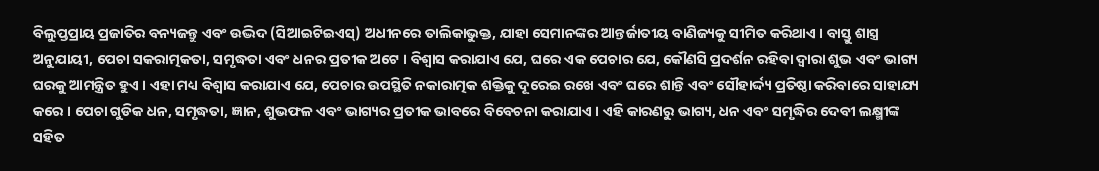ବିଲୁପ୍ତପ୍ରାୟ ପ୍ରଜାତିର ବନ୍ୟଜନ୍ତୁ ଏବଂ ଉଦ୍ଭିଦ (ସିଆଇଟିଇଏସ୍‌) ଅଧୀନରେ ତାଲିକାଭୁକ୍ତ, ଯାହା ସେମାନଙ୍କର ଆନ୍ତର୍ଜାତୀୟ ବାଣିଜ୍ୟକୁ ସୀମିତ କରିଥାଏ । ବାସ୍ତୁ ଶାସ୍ତ୍ର ଅନୁଯାୟୀ, ପେଚା ସକରାତ୍ମକତା, ସମୃଦ୍ଧତା ଏବଂ ଧନର ପ୍ରତୀକ ଅଟେ । ବିଶ୍ୱାସ କରାଯାଏ ଯେ, ଘରେ ଏକ ପେଚାର ଯେ, କୌଣସି ପ୍ରଦର୍ଶନ ରହିବା ଦ୍ୱାରା ଶୁଭ ଏବଂ ଭାଗ୍ୟ ଘରକୁ ଆମନ୍ତ୍ରିତ ହୁଏ । ଏହା ମଧ୍ୟ ବିଶ୍ଵାସ କରାଯାଏ ଯେ, ପେଚାର ଉପସ୍ଥିତି ନକାରାତ୍ମକ ଶକ୍ତିକୁ ଦୂରେଇ ରଖେ ଏବଂ ଘରେ ଶାନ୍ତି ଏବଂ ସୌହାର୍ଦ୍ଦ୍ୟ ପ୍ରତିଷ୍ଠା କରିବାରେ ସାହାଯ୍ୟ କରେ । ପେଚା ଗୁଡିକ ଧନ, ସମୃଦ୍ଧତା, ଜ୍ଞାନ, ଶୁଭଫଳ ଏବଂ ଭାଗ୍ୟର ପ୍ରତୀକ ଭାବରେ ବିବେଚନା କରାଯାଏ । ଏହି କାରଣରୁ ଭାଗ୍ୟ, ଧନ ଏବଂ ସମୃଦ୍ଧିର ଦେବୀ ଲକ୍ଷ୍ମୀଙ୍କ ସହିତ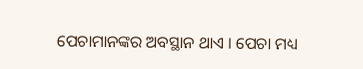ପେଚାମାନଙ୍କର‌ ଅବସ୍ଥାନ ଥାଏ । ପେଚା ମଧ୍ୟ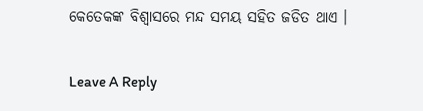କେତେକଙ୍କ ବିଶ୍ୱାସରେ ମନ୍ଦ ସମୟ ସହିତ ଜଡିତ ଥାଏ ।

Leave A Reply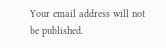Your email address will not be published.